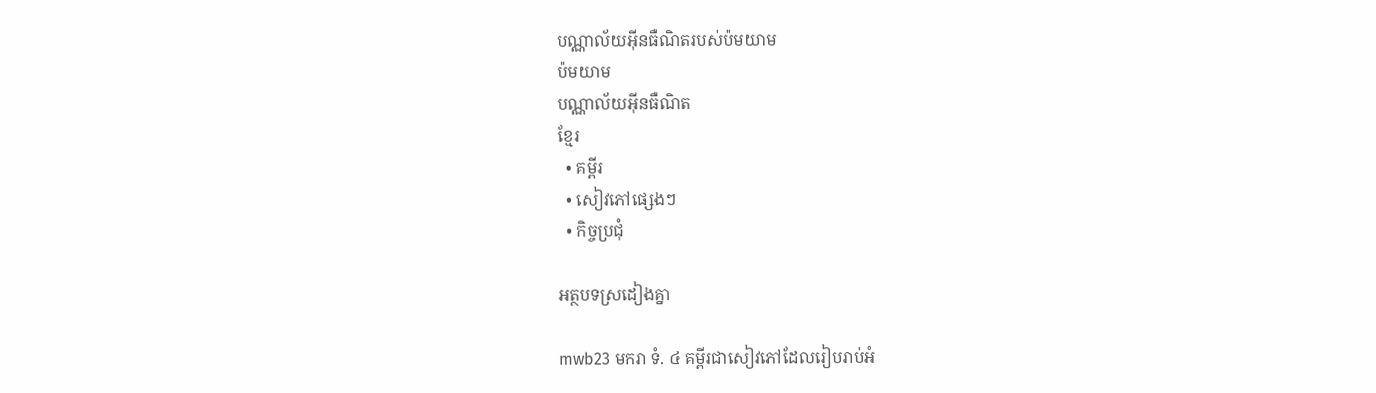បណ្ណាល័យអ៊ីនធឺណិតរបស់ប៉មយាម
ប៉មយាម
បណ្ណាល័យអ៊ីនធឺណិត
ខ្មែរ
  • គម្ពីរ
  • សៀវភៅផ្សេងៗ
  • កិច្ចប្រជុំ

អត្ថបទស្រដៀងគ្នា

mwb23 មករា ទំ. ៤ គម្ពីរជាសៀវភៅដែលរៀបរាប់អំ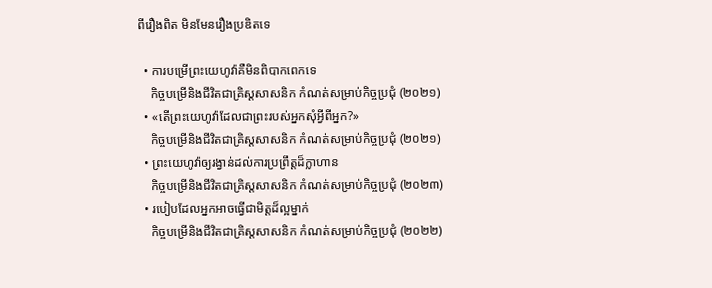ពីរឿងពិត មិនមែនរឿងប្រឌិតទេ

  • ការបម្រើព្រះយេហូវ៉ាគឺមិនពិបាកពេកទេ
    កិច្ចបម្រើនិងជីវិតជាគ្រិស្តសាសនិក កំណត់សម្រាប់កិច្ចប្រជុំ (២០២១)
  • «តើព្រះយេហូវ៉ាដែលជាព្រះរបស់អ្នកសុំអ្វីពីអ្នក?»
    កិច្ចបម្រើនិងជីវិតជាគ្រិស្តសាសនិក កំណត់សម្រាប់កិច្ចប្រជុំ (២០២១)
  • ព្រះយេហូវ៉ាឲ្យរង្វាន់ដល់ការប្រព្រឹត្តដ៏ក្លាហាន
    កិច្ចបម្រើនិងជីវិតជាគ្រិស្តសាសនិក កំណត់សម្រាប់កិច្ចប្រជុំ (២០២៣)
  • របៀបដែលអ្នកអាចធ្វើជាមិត្តដ៏ល្អម្នាក់
    កិច្ចបម្រើនិងជីវិតជាគ្រិស្តសាសនិក កំណត់សម្រាប់កិច្ចប្រជុំ (២០២២)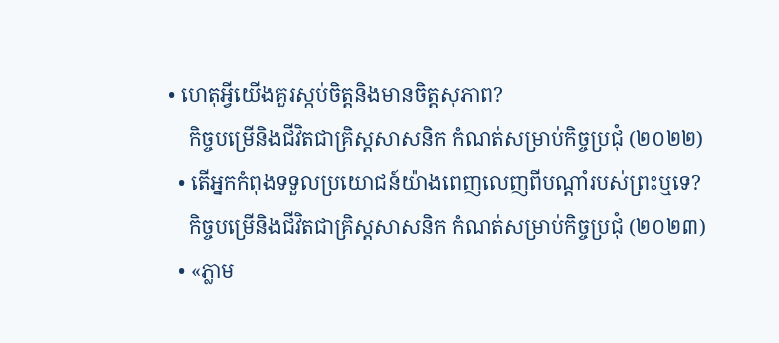• ហេតុអ្វីយើងគួរស្កប់ចិត្តនិងមានចិត្តសុភាព?
    កិច្ចបម្រើនិងជីវិតជាគ្រិស្តសាសនិក កំណត់សម្រាប់កិច្ចប្រជុំ (២០២២)
  • តើអ្នកកំពុងទទួលប្រយោជន៍យ៉ាងពេញលេញពីបណ្ដាំរបស់ព្រះឬទេ?
    កិច្ចបម្រើនិងជីវិតជាគ្រិស្តសាសនិក កំណត់សម្រាប់កិច្ចប្រជុំ (២០២៣)
  • «ភ្លាម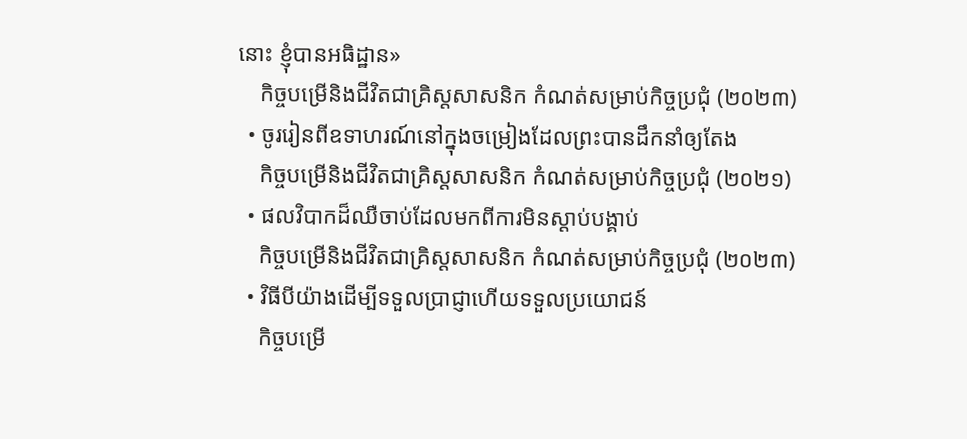នោះ ខ្ញុំបានអធិដ្ឋាន»
    កិច្ចបម្រើនិងជីវិតជាគ្រិស្តសាសនិក កំណត់សម្រាប់កិច្ចប្រជុំ (២០២៣)
  • ចូររៀនពីឧទាហរណ៍នៅក្នុងចម្រៀងដែលព្រះបានដឹកនាំឲ្យតែង
    កិច្ចបម្រើនិងជីវិតជាគ្រិស្តសាសនិក កំណត់សម្រាប់កិច្ចប្រជុំ (២០២១)
  • ផលវិបាកដ៏ឈឺចាប់ដែលមកពីការមិនស្ដាប់បង្គាប់
    កិច្ចបម្រើនិងជីវិតជាគ្រិស្តសាសនិក កំណត់សម្រាប់កិច្ចប្រជុំ (២០២៣)
  • វិធីបីយ៉ាងដើម្បីទទួលប្រាជ្ញាហើយទទួលប្រយោជន៍
    កិច្ចបម្រើ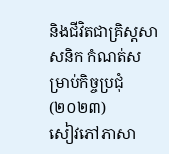និងជីវិតជាគ្រិស្តសាសនិក កំណត់សម្រាប់កិច្ចប្រជុំ (២០២៣)
សៀវភៅភាសា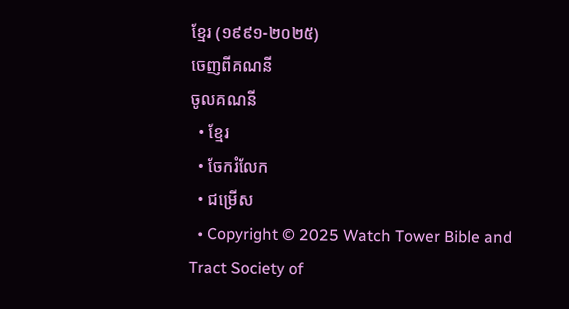ខ្មែរ (១៩៩១-២០២៥)
ចេញពីគណនី
ចូលគណនី
  • ខ្មែរ
  • ចែករំលែក
  • ជម្រើស
  • Copyright © 2025 Watch Tower Bible and Tract Society of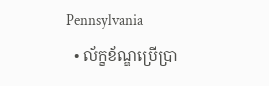Pennsylvania
  • ល័ក្ខខ័ណ្ឌប្រើប្រា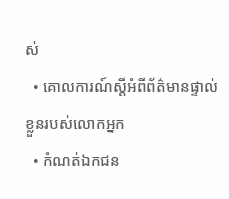ស់
  • គោលការណ៍ស្ដីអំពីព័ត៌មានផ្ទាល់ខ្លួនរបស់លោកអ្នក
  • កំណត់ឯកជន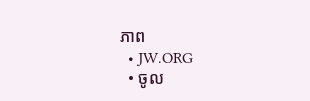ភាព
  • JW.ORG
  • ចូល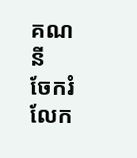គណនី
ចែករំលែក